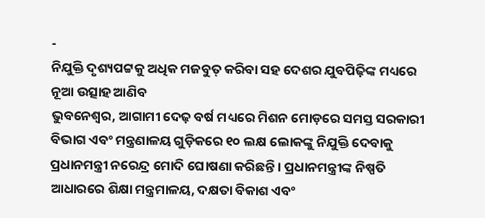-
ନିଯୁକ୍ତି ଦୃଶ୍ୟପଟ୍ଟକୁ ଅଧିକ ମଜବୁତ୍ କରିବା ସହ ଦେଶର ଯୁବପିଢ଼ିଙ୍କ ମଧ୍ୟରେ ନୂଆ ଉତ୍ସାହ ଆଣିବ
ଭୁବନେଶ୍ୱର, ଆଗାମୀ ଦେଢ଼ ବର୍ଷ ମଧ୍ୟରେ ମିଶନ ମୋଡ଼ରେ ସମସ୍ତ ସରକାରୀ ବିଭାଗ ଏବଂ ମନ୍ତ୍ରଣାଳୟ ଗୁଡ଼ିକରେ ୧୦ ଲକ୍ଷ ଲୋକଙ୍କୁ ନିଯୁକ୍ତି ଦେବାକୁ ପ୍ରଧାନମନ୍ତ୍ରୀ ନରେନ୍ଦ୍ର ମୋଦି ଘୋଷଣା କରିଛନ୍ତି । ପ୍ରଧାନମନ୍ତ୍ରୀଙ୍କ ନିଷ୍ପତି ଆଧାରରେ ଶିକ୍ଷା ମନ୍ତ୍ରମାଳୟ, ଦକ୍ଷତା ବିକାଶ ଏବଂ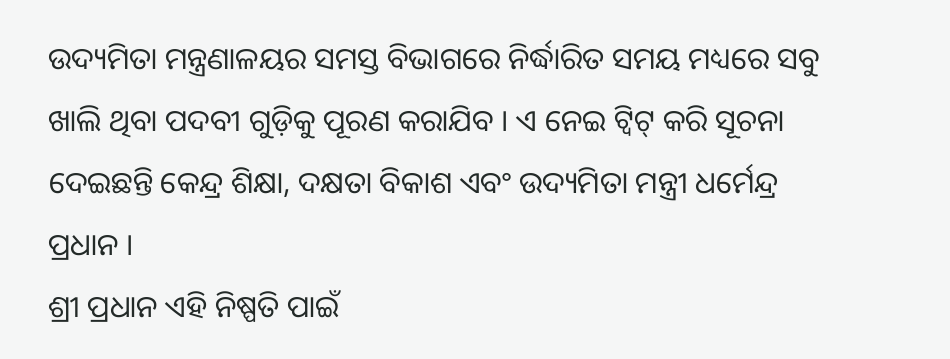ଉଦ୍ୟମିତା ମନ୍ତ୍ରଣାଳୟର ସମସ୍ତ ବିଭାଗରେ ନିର୍ଦ୍ଧାରିତ ସମୟ ମଧ୍ୟରେ ସବୁ ଖାଲି ଥିବା ପଦବୀ ଗୁଡ଼ିକୁ ପୂରଣ କରାଯିବ । ଏ ନେଇ ଟ୍ୱିଟ୍ କରି ସୂଚନା ଦେଇଛନ୍ତି କେନ୍ଦ୍ର ଶିକ୍ଷା, ଦକ୍ଷତା ବିକାଶ ଏବଂ ଉଦ୍ୟମିତା ମନ୍ତ୍ରୀ ଧର୍ମେନ୍ଦ୍ର ପ୍ରଧାନ ।
ଶ୍ରୀ ପ୍ରଧାନ ଏହି ନିଷ୍ପତି ପାଇଁ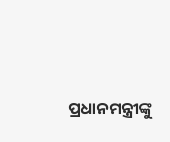ପ୍ରଧାନମନ୍ତ୍ରୀଙ୍କୁ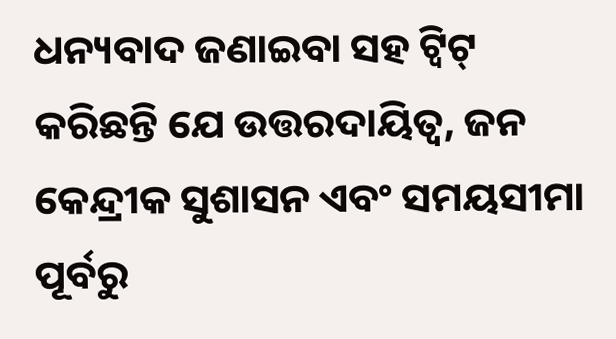ଧନ୍ୟବାଦ ଜଣାଇବା ସହ ଟ୍ୱିଟ୍ କରିଛନ୍ତି ଯେ ଉତ୍ତରଦାୟିତ୍ୱ, ଜନ କେନ୍ଦ୍ରୀକ ସୁଶାସନ ଏବଂ ସମୟସୀମା ପୂର୍ବରୁ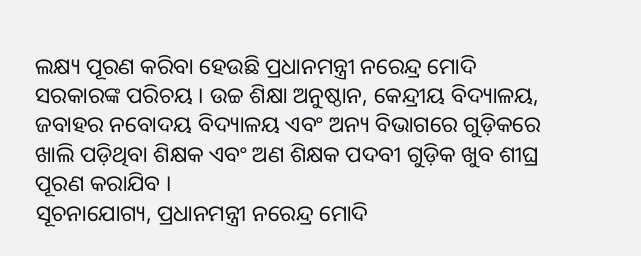ଲକ୍ଷ୍ୟ ପୂରଣ କରିବା ହେଉଛି ପ୍ରଧାନମନ୍ତ୍ରୀ ନରେନ୍ଦ୍ର ମୋଦି ସରକାରଙ୍କ ପରିଚୟ । ଉଚ୍ଚ ଶିକ୍ଷା ଅନୁଷ୍ଠାନ, କେନ୍ଦ୍ରୀୟ ବିଦ୍ୟାଳୟ, ଜବାହର ନବୋଦୟ ବିଦ୍ୟାଳୟ ଏବଂ ଅନ୍ୟ ବିଭାଗରେ ଗୁଡ଼ିକରେ ଖାଲି ପଡ଼ିଥିବା ଶିକ୍ଷକ ଏବଂ ଅଣ ଶିକ୍ଷକ ପଦବୀ ଗୁଡ଼ିକ ଖୁବ ଶୀଘ୍ର ପୂରଣ କରାଯିବ ।
ସୂଚନାଯୋଗ୍ୟ, ପ୍ରଧାନମନ୍ତ୍ରୀ ନରେନ୍ଦ୍ର ମୋଦି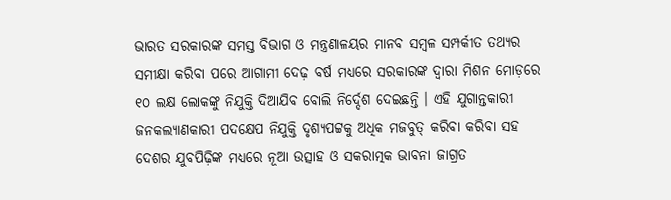ଭାରତ ସରକାରଙ୍କ ସମସ୍ତ ବିଭାଗ ଓ ମନ୍ତ୍ରଣାଳୟର ମାନବ ସମ୍ବଳ ସମ୍ପର୍କୀତ ତଥ୍ୟର ସମୀକ୍ଷା କରିବା ପରେ ଆଗାମୀ ଦେଢ଼ ବର୍ଷ ମଧ୍ୟରେ ସରକାରଙ୍କ ଦ୍ୱାରା ମିଶନ ମୋଡ଼ରେ ୧୦ ଲକ୍ଷ ଲୋକଙ୍କୁ ନିଯୁକ୍ତି ଦିଆଯିବ ବୋଲି ନିର୍ଦ୍ଦେଶ ଦେଇଛନ୍ତି । ଏହି ଯୁଗାନ୍ତକାରୀ ଜନକଲ୍ୟାଣକାରୀ ପଦକ୍ଷେପ ନିଯୁକ୍ତି ଦୃଶ୍ୟପଟ୍ଟକୁ ଅଧିକ ମଜବୁତ୍ କରିବା କରିବା ସହ ଦେଶର ଯୁବପିଢ଼ିଙ୍କ ମଧ୍ୟରେ ନୂଆ ଉତ୍ସାହ ଓ ସକରାତ୍ମକ ଭାବନା ଜାଗ୍ରତ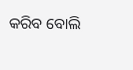କରିବ ବୋଲି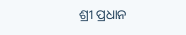ଶ୍ରୀ ପ୍ରଧାନ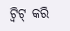ଟ୍ୱିଟ୍ କରି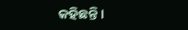କହିଛନ୍ତି ।